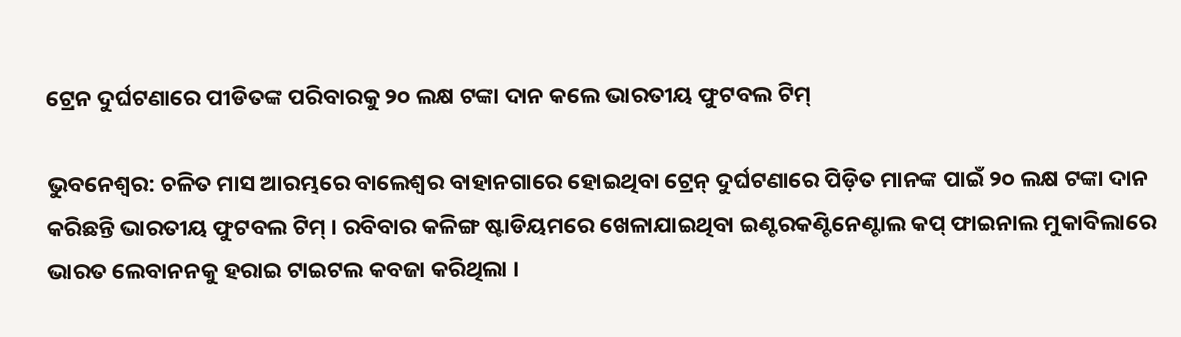ଟ୍ରେନ ଦୁର୍ଘଟଣାରେ ପୀଡିତଙ୍କ ପରିବାରକୁ ୨୦ ଲକ୍ଷ ଟଙ୍କା ଦାନ କଲେ ଭାରତୀୟ ଫୁଟବଲ ଟିମ୍

ଭୁବନେଶ୍ୱର: ଚଳିତ ମାସ ଆରମ୍ଭରେ ବାଲେଶ୍ୱର ବାହାନଗାରେ ହୋଇଥିବା ଟ୍ରେନ୍ ଦୁର୍ଘଟଣାରେ ପିଡ଼ିତ ମାନଙ୍କ ପାଇଁ ୨୦ ଲକ୍ଷ ଟଙ୍କା ଦାନ କରିଛନ୍ତି ଭାରତୀୟ ଫୁଟବଲ ଟିମ୍ । ରବିବାର କଳିଙ୍ଗ ଷ୍ଟାଡିୟମରେ ଖେଳାଯାଇଥିବା ଇଣ୍ଟରକଣ୍ଟିନେଣ୍ଟାଲ କପ୍ ଫାଇନାଲ ମୁକାବିଲାରେ ଭାରତ ଲେବାନନକୁ ହରାଇ ଟାଇଟଲ କବଜା କରିଥିଲା ।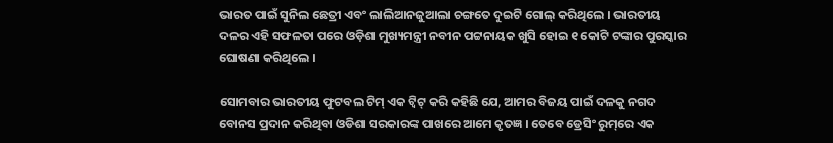ଭାରତ ପାଇଁ ସୁନିଲ ଛେତ୍ରୀ ଏବଂ ଲାଲିଆନଜୁଆଲା ଚଙ୍ଗତେ ଦୁଇଟି ଗୋଲ୍ କରିଥିଲେ । ଭାରତୀୟ ଦଳର ଏହି ସଫଳତା ପରେ ଓଡ଼ିଶା ମୁଖ୍ୟମନ୍ତ୍ରୀ ନବୀନ ପଟ୍ଟନାୟକ ଖୁସି ହୋଇ ୧ କୋଟି ଟଙ୍କାର ପୁରସ୍କାର ଘୋଷଣା କରିଥିଲେ ।

ସୋମବାର ଭାରତୀୟ ଫୁଟବଲ ଟିମ୍ ଏକ ଟ୍ୱିଟ୍ କରି କହିଛି ଯେ, ଆମର ବିଜୟ ପାଇଁ ଦଳକୁ ନଗଦ ବୋନସ ପ୍ରଦାନ କରିଥିବା ଓଡିଶା ସରକାରଙ୍କ ପାଖରେ ଆମେ କୃତଜ୍ଞ । ତେବେ ଡ୍ରେସିଂ ରୁମ୍‌ରେ ଏକ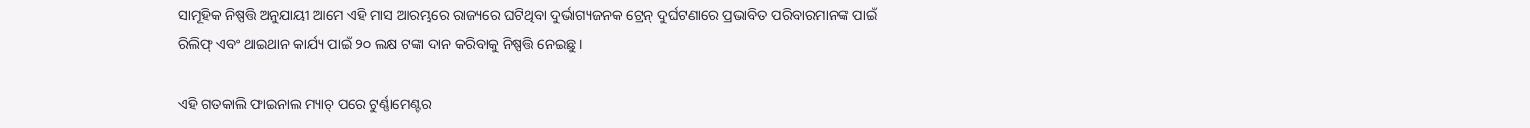ସାମୂହିକ ନିଷ୍ପତ୍ତି ଅନୁଯାୟୀ ଆମେ ଏହି ମାସ ଆରମ୍ଭରେ ରାଜ୍ୟରେ ଘଟିଥିବା ଦୁର୍ଭାଗ୍ୟଜନକ ଟ୍ରେନ୍ ଦୁର୍ଘଟଣାରେ ପ୍ରଭାବିତ ପରିବାରମାନଙ୍କ ପାଇଁ ରିଲିଫ୍ ଏବଂ ଥାଇଥାନ କାର୍ଯ୍ୟ ପାଇଁ ୨୦ ଲକ୍ଷ ଟଙ୍କା ଦାନ କରିବାକୁ ନିଷ୍ପତ୍ତି ନେଇଛୁ ।

ଏହି ଗତକାଲି ଫାଇନାଲ ମ୍ୟାଚ୍ ପରେ ଟୁର୍ଣ୍ଣାମେଣ୍ଟର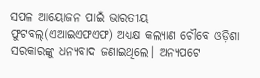ସପଳ ଆୟୋଜନ ପାଇଁ ଭାରତୀୟ ଫୁଟବଲ୍‌(ଏଆଇଏଫଏଫ) ଅଧ୍ୟକ୍ଷ କଲ୍ୟାଣ ଚୌବେ ଓଡ଼ିଶା ସରକାରଙ୍କୁ ଧନ୍ୟବାଦ ଜଣାଇଥିଲେ। ଅନ୍ୟପଟେ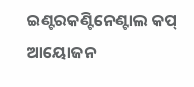ଇଣ୍ଟରକଣ୍ଟିନେଣ୍ଟାଲ କପ୍ ଆୟୋଜନ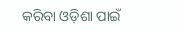କରିବା ଓଡ଼ିଶା ପାଇଁ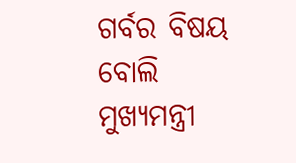ଗର୍ବର ବିଷୟ ବୋଲି ମୁଖ୍ୟମନ୍ତ୍ରୀ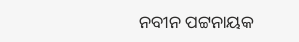ନବୀନ ପଟ୍ଟନାୟକ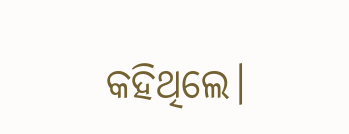କହିଥିଲେ।